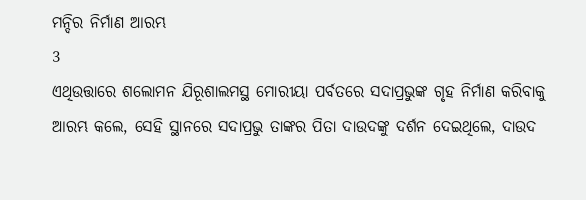ମନ୍ଦିର ନିର୍ମାଣ ଆରମ୍ଭ
3
ଏଥିଉତ୍ତାରେ ଶଲୋମନ ଯିରୂଶାଲମସ୍ଥ ମୋରୀୟା ପର୍ବତରେ ସଦାପ୍ରଭୁଙ୍କ ଗୃହ ନିର୍ମାଣ କରିବାକୁ ଆରମ୍ଭ କଲେ, ସେହି ସ୍ଥାନରେ ସଦାପ୍ରଭୁ ତାଙ୍କର ପିତା ଦାଉଦଙ୍କୁ ଦର୍ଶନ ଦେଇଥିଲେ, ଦାଉଦ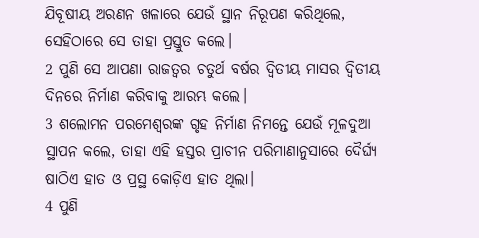ଯିବୂଷୀୟ ଅରଣନ ଖଳାରେ ଯେଉଁ ସ୍ଥାନ ନିରୂପଣ କରିଥିଲେ, ସେହିଠାରେ ସେ ତାହା ପ୍ରସ୍ତୁତ କଲେ।
2 ପୁଣି ସେ ଆପଣା ରାଜତ୍ଵର ଚତୁର୍ଥ ବର୍ଷର ଦ୍ୱିତୀୟ ମାସର ଦ୍ୱିତୀୟ ଦିନରେ ନିର୍ମାଣ କରିବାକୁ ଆରମ୍ଭ କଲେ।
3 ଶଲୋମନ ପରମେଶ୍ୱରଙ୍କ ଗୃହ ନିର୍ମାଣ ନିମନ୍ତେ ଯେଉଁ ମୂଳଦୁଆ ସ୍ଥାପନ କଲେ, ତାହା ଏହି ହସ୍ତର ପ୍ରାଚୀନ ପରିମାଣାନୁସାରେ ଦୈର୍ଘ୍ୟ ଷାଠିଏ ହାତ ଓ ପ୍ରସ୍ଥ କୋଡ଼ିଏ ହାତ ଥିଲା।
4 ପୁଣି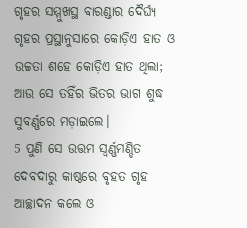ଗୃହର ସମ୍ମୁଖସ୍ଥ ବାରଣ୍ଡାର ଦୈର୍ଘ୍ୟ ଗୃହର ପ୍ରସ୍ଥାନୁସାରେ କୋଡ଼ିଏ ହାତ ଓ ଉଚ୍ଚତା ଶହେ କୋଡ଼ିଏ ହାତ ଥିଲା; ଆଉ ସେ ତହିଁର ଭିତର ଭାଗ ଶୁଦ୍ଧ ସୁବର୍ଣ୍ଣରେ ମଡ଼ାଇଲେ।
5 ପୁଣି ସେ ଉତ୍ତମ ସ୍ୱର୍ଣ୍ଣମଣ୍ଡିତ ଦେବଦାରୁ କାଷ୍ଠରେ ବୃହତ ଗୃହ ଆଚ୍ଛାଦନ କଲେ ଓ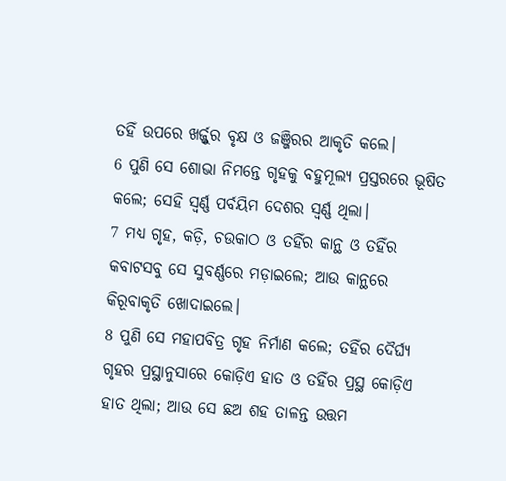ତହିଁ ଉପରେ ଖର୍ଜ୍ଜୁର ବୃକ୍ଷ ଓ ଜଞ୍ଜିରର ଆକୃତି କଲେ।
6 ପୁଣି ସେ ଶୋଭା ନିମନ୍ତେ ଗୃହକୁ ବହୁମୂଲ୍ୟ ପ୍ରସ୍ତରରେ ଭୂଷିତ କଲେ; ସେହି ସ୍ୱର୍ଣ୍ଣ ପର୍ବୟିମ ଦେଶର ସ୍ୱର୍ଣ୍ଣ ଥିଲା।
7 ମଧ୍ୟ ଗୃହ, କଡ଼ି, ଚଉକାଠ ଓ ତହିଁର କାନ୍ଥ ଓ ତହିଁର କବାଟସବୁ ସେ ସୁବର୍ଣ୍ଣରେ ମଡ଼ାଇଲେ; ଆଉ କାନ୍ଥରେ କିରୂବାକୃତି ଖୋଦାଇଲେ।
8 ପୁଣି ସେ ମହାପବିତ୍ର ଗୃହ ନିର୍ମାଣ କଲେ; ତହିଁର ଦୈର୍ଘ୍ୟ ଗୃହର ପ୍ରସ୍ଥାନୁସାରେ କୋଡ଼ିଏ ହାତ ଓ ତହିଁର ପ୍ରସ୍ଥ କୋଡ଼ିଏ ହାତ ଥିଲା; ଆଉ ସେ ଛଅ ଶହ ତାଳନ୍ତ ଉତ୍ତମ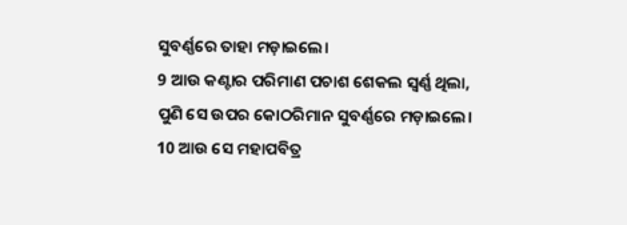ସୁବର୍ଣ୍ଣରେ ତାହା ମଡ଼ାଇଲେ।
9 ଆଉ କଣ୍ଟାର ପରିମାଣ ପଚାଶ ଶେକଲ ସ୍ୱର୍ଣ୍ଣ ଥିଲା, ପୁଣି ସେ ଉପର କୋଠରିମାନ ସୁବର୍ଣ୍ଣରେ ମଡ଼ାଇଲେ।
10 ଆଉ ସେ ମହାପବିତ୍ର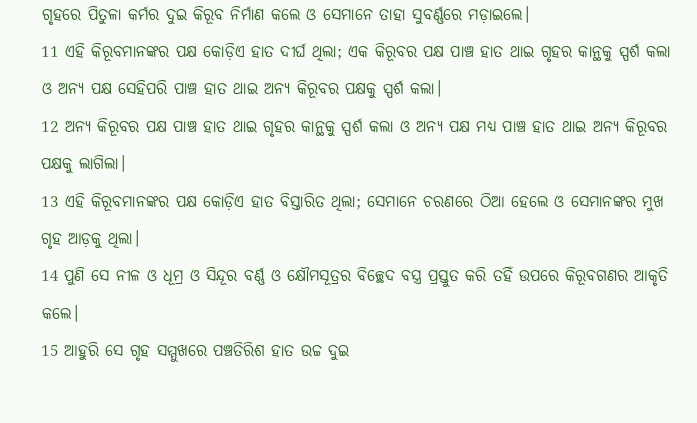ଗୃହରେ ପିତୁଳା କର୍ମର ଦୁଇ କିରୂବ ନିର୍ମାଣ କଲେ ଓ ସେମାନେ ତାହା ସୁବର୍ଣ୍ଣରେ ମଡ଼ାଇଲେ।
11 ଏହି କିରୂବମାନଙ୍କର ପକ୍ଷ କୋଡ଼ିଏ ହାତ ଦୀର୍ଘ ଥିଲା; ଏକ କିରୂବର ପକ୍ଷ ପାଞ୍ଚ ହାତ ଥାଇ ଗୃହର କାନ୍ଥକୁ ସ୍ପର୍ଶ କଲା ଓ ଅନ୍ୟ ପକ୍ଷ ସେହିପରି ପାଞ୍ଚ ହାତ ଥାଇ ଅନ୍ୟ କିରୂବର ପକ୍ଷକୁ ସ୍ପର୍ଶ କଲା।
12 ଅନ୍ୟ କିରୂବର ପକ୍ଷ ପାଞ୍ଚ ହାତ ଥାଇ ଗୃହର କାନ୍ଥକୁ ସ୍ପର୍ଶ କଲା ଓ ଅନ୍ୟ ପକ୍ଷ ମଧ୍ୟ ପାଞ୍ଚ ହାତ ଥାଇ ଅନ୍ୟ କିରୂବର ପକ୍ଷକୁ ଲାଗିଲା।
13 ଏହି କିରୂବମାନଙ୍କର ପକ୍ଷ କୋଡ଼ିଏ ହାତ ବିସ୍ତାରିତ ଥିଲା; ସେମାନେ ଚରଣରେ ଠିଆ ହେଲେ ଓ ସେମାନଙ୍କର ମୁଖ ଗୃହ ଆଡ଼କୁ ଥିଲା।
14 ପୁଣି ସେ ନୀଳ ଓ ଧୂମ୍ର ଓ ସିନ୍ଦୂର ବର୍ଣ୍ଣ ଓ କ୍ଷୌମସୂତ୍ରର ବିଚ୍ଛେଦ ବସ୍ତ୍ର ପ୍ରସ୍ତୁତ କରି ତହିଁ ଉପରେ କିରୂବଗଣର ଆକୃତି କଲେ।
15 ଆହୁରି ସେ ଗୃହ ସମ୍ମୁଖରେ ପଞ୍ଚତିରିଶ ହାତ ଉଚ୍ଚ ଦୁଇ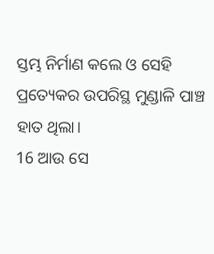ସ୍ତମ୍ଭ ନିର୍ମାଣ କଲେ ଓ ସେହି ପ୍ରତ୍ୟେକର ଉପରିସ୍ଥ ମୁଣ୍ଡାଳି ପାଞ୍ଚ ହାତ ଥିଲା।
16 ଆଉ ସେ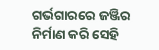ଗର୍ଭଗାରରେ ଜଞ୍ଜିର ନିର୍ମାଣ କରି ସେହି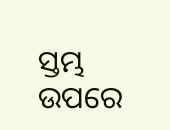ସ୍ତମ୍ଭ ଉପରେ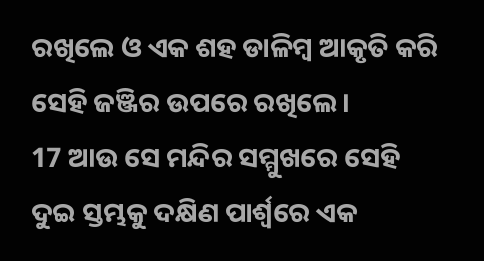ରଖିଲେ ଓ ଏକ ଶହ ଡାଳିମ୍ବ ଆକୃତି କରି ସେହି ଜଞ୍ଜିର ଉପରେ ରଖିଲେ।
17 ଆଉ ସେ ମନ୍ଦିର ସମ୍ମୁଖରେ ସେହି ଦୁଇ ସ୍ତମ୍ଭକୁ ଦକ୍ଷିଣ ପାର୍ଶ୍ଵରେ ଏକ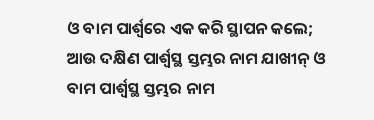ଓ ବାମ ପାର୍ଶ୍ଵରେ ଏକ କରି ସ୍ଥାପନ କଲେ; ଆଉ ଦକ୍ଷିଣ ପାର୍ଶ୍ୱସ୍ଥ ସ୍ତମ୍ଭର ନାମ ଯାଖୀନ୍ ଓ ବାମ ପାର୍ଶ୍ୱସ୍ଥ ସ୍ତମ୍ଭର ନାମ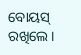ବୋୟସ୍ ରଖିଲେ।